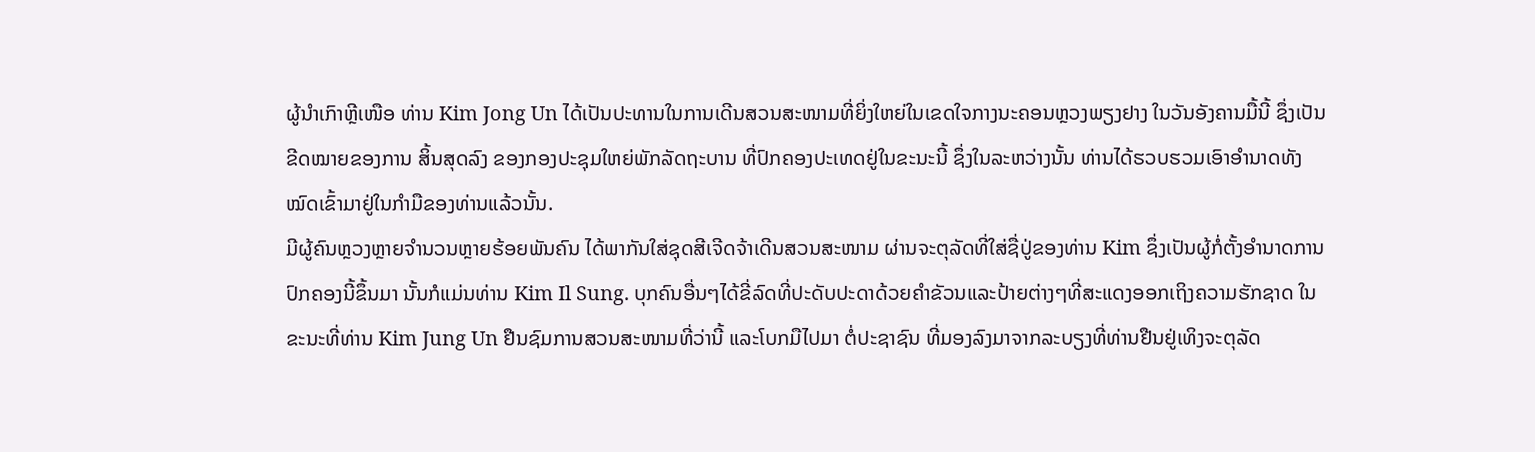ຜູ້ນຳເກົາຫຼີເໜືອ ທ່ານ Kim Jong Un ໄດ້ເປັນປະທານໃນການເດີນສວນສະໜາມທີ່ຍິ່ງໃຫຍ່ໃນເຂດໃຈກາງນະຄອນຫຼວງພຽງຢາງ ໃນວັນອັງຄານມື້ນີ້ ຊຶ່ງເປັນຂີດໝາຍຂອງການ ສິ້ນສຸດລົງ ຂອງກອງປະຊຸມໃຫຍ່ພັກລັດຖະບານ ທີ່ປົກຄອງປະເທດຢູ່ໃນຂະນະນີ້ ຊຶ່ງໃນລະຫວ່າງນັ້ນ ທ່ານໄດ້ຮວບຮວມເອົາອຳນາດທັງໝົດເຂົ້າມາຢູ່ໃນກຳມືຂອງທ່ານແລ້ວນັ້ນ.
ມີຜູ້ຄົນຫຼວງຫຼາຍຈຳນວນຫຼາຍຮ້ອຍພັນຄົນ ໄດ້ພາກັນໃສ່ຊຸດສີເຈີດຈ້າເດີນສວນສະໜາມ ຜ່ານຈະຕຸລັດທີ່ໃສ່ຊື່ປູ່ຂອງທ່ານ Kim ຊຶ່ງເປັນຜູ້ກໍ່ຕັ້ງອຳນາດການປົກຄອງນີ້ຂຶ້ນມາ ນັ້ນກໍແມ່ນທ່ານ Kim Il Sung. ບຸກຄົນອື່ນໆໄດ້ຂີ່ລົດທີ່ປະດັບປະດາດ້ວຍຄຳຂັວນແລະປ້າຍຕ່າງໆທີ່ສະແດງອອກເຖິງຄວາມຮັກຊາດ ໃນຂະນະທີ່ທ່ານ Kim Jung Un ຢືນຊົມການສວນສະໜາມທີ່ວ່ານີ້ ແລະໂບກມືໄປມາ ຕໍ່ປະຊາຊົນ ທີ່ມອງລົງມາຈາກລະບຽງທີ່ທ່ານຢືນຢູ່ເທິງຈະຕຸລັດ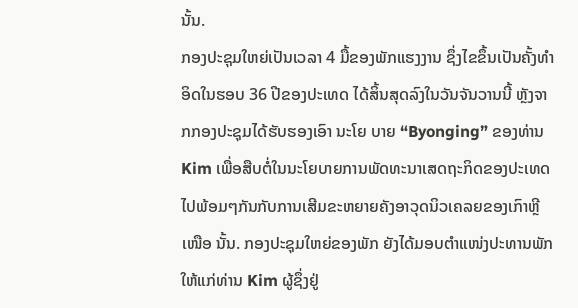ນັ້ນ.
ກອງປະຊຸມໃຫຍ່ເປັນເວລາ 4 ມື້ຂອງພັກແຮງງານ ຊຶ່ງໄຂຂຶ້ນເປັນຄັ້ງທຳອິດໃນຮອບ 36 ປີຂອງປະເທດ ໄດ້ສິ້ນສຸດລົງໃນວັນຈັນວານນີ້ ຫຼັງຈາກກອງປະຊຸມໄດ້ຮັບຮອງເອົາ ນະໂຍ ບາຍ “Byonging” ຂອງທ່ານ Kim ເພື່ອສືບຕໍ່ໃນນະໂຍບາຍການພັດທະນາເສດຖະກິດຂອງປະເທດ ໄປພ້ອມໆກັນກັບການເສີມຂະຫຍາຍຄັງອາວຸດນິວເຄລຍຂອງເກົາຫຼີເໜືອ ນັ້ນ. ກອງປະຊຸມໃຫຍ່ຂອງພັກ ຍັງໄດ້ມອບຕຳແໜ່ງປະທານພັກ ໃຫ້ແກ່ທ່ານ Kim ຜູ້ຊຶ່ງຢູ່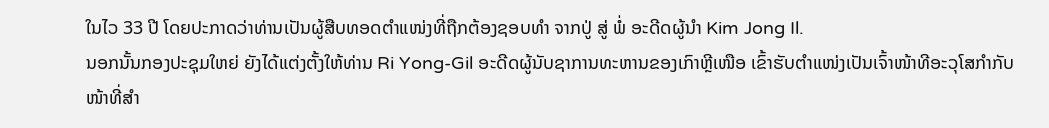ໃນໄວ 33 ປີ ໂດຍປະກາດວ່າທ່ານເປັນຜູ້ສືບທອດຕຳແໜ່ງທີ່ຖືກຕ້ອງຊອບທຳ ຈາກປູ່ ສູ່ ພໍ່ ອະດີດຜູ້ນຳ Kim Jong Il.
ນອກນັ້ນກອງປະຊຸມໃຫຍ່ ຍັງໄດ້ແຕ່ງຕັ້ງໃຫ້ທ່ານ Ri Yong-Gil ອະດີດຜູ້ນັບຊາການທະຫານຂອງເກົາຫຼີເໜືອ ເຂົ້າຮັບຕຳແໜ່ງເປັນເຈົ້າໜ້າທີອະວຸໂສກຳກັບໜ້າທີ່ສຳ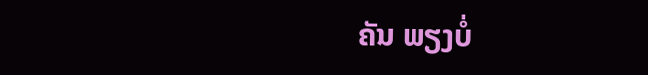ຄັນ ພຽງບໍ່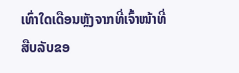ເທົ່າໃດເດືອນຫຼັງຈາກທີ່ເຈົ້າໜ້າທີ່ສືບລັບຂອ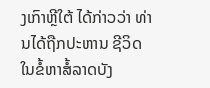ງເກົາຫຼີໃຕ້ ໄດ້ກ່າວວ່າ ທ່ານໄດ້ຖືກປະຫານ ຊີວິດ ໃນຂໍ້ຫາສໍ້ລາດບັງ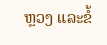ຫຼວງ ແລະຂໍ້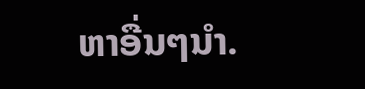ຫາອື່ນໆນຳ.